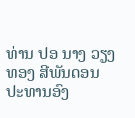ທ່ານ ປອ ນາງ ວຽງທອງ ສີພັນດອນ ປະທານອົງ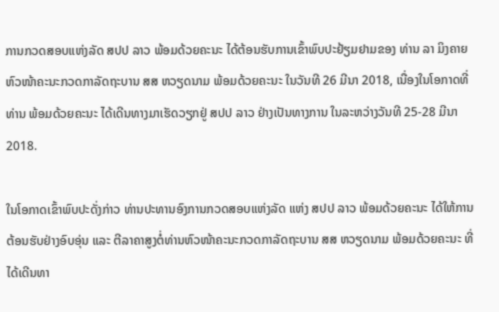ການກວດສອບແຫ່ງລັດ ສປປ ລາວ ພ້ອມດ້ວຍຄະນະ ໄດ້ຕ້ອນຮັບການເຂົ້າພົບປະຢ້ຽມຢາມຂອງ ທ່ານ ລາ ມິງຄາຍ ຫົວໜ້າຄະນະກວດກາລັດຖະບານ ສສ ຫວຽດນາມ ພ້ອມດ້ວຍຄະນະ ໃນວັນທີ 26 ມີນາ 2018, ເນື່ອງໃນໂອກາດທີ່ທ່ານ ພ້ອມດ້ວຍຄະນະ ໄດ້ເດີນທາງມາເຮັດວຽກຢູ່ ສປປ ລາວ ຢ່າງເປັນທາງການ ໃນລະຫວ່າງວັນທີ 25-28 ມີນາ 2018.

ໃນໂອກາດເຂົ້າພົບປະດັ່ງກ່າວ ທ່ານປະທານອົງການກວດສອບແຫ່ງລັດ ແຫ່ງ ສປປ ລາວ ພ້ອມດ້ວຍຄະນະ ໄດ້ໃຫ້ການຕ້ອນຮັບຢ່າງອົບອຸ່ນ ແລະ ຕີລາຄາສູງຕໍ່ທ່ານຫົວໜ້າຄະນະກວດກາລັດຖະບານ ສສ ຫວຽດນາມ ພ້ອມດ້ວຍຄະນະ ທີ່ໄດ້ເດີນທາ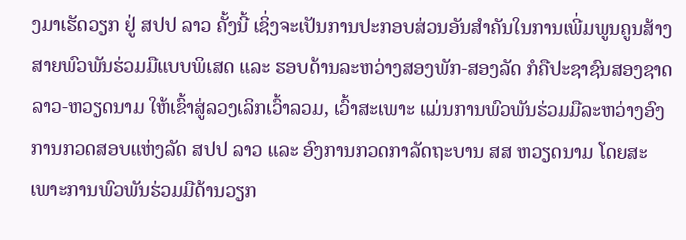ງມາເຮັດວຽກ ຢູ່ ສປປ ລາວ ຄັ້ງນີ້ ເຊິ່ງຈະເປັນການປະກອບສ່ວນອັນສຳຄັນໃນການເພີ່ມພູນຄູນສ້າງສາຍພົວພັນຮ່ວມມືແບບພິເສດ ແລະ ຮອບດ້ານລະຫວ່າງສອງພັກ-ສອງລັດ ກໍຄືປະຊາຊົນສອງຊາດລາວ-ຫວຽດນາມ ໃຫ້ເຂົ້າສູ່ລວງເລິກເວົ້າລວມ, ເວົ້າສະເພາະ ແມ່ນການພົວພັນຮ່ວມມືລະຫວ່າງອົງການກວດສອບແຫ່ງລັດ ສປປ ລາວ ແລະ ອົງການກວດກາລັດຖະບານ ສສ ຫວຽດນາມ ໂດຍສະເພາະການພົວພັນຮ່ວມມືດ້ານວຽກ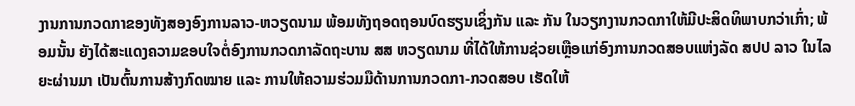ງານການກວດກາຂອງທັງສອງອົງການລາວ-ຫວຽດນາມ ພ້ອມທັງຖອດຖອນບົດຮຽນເຊິ່ງກັນ ແລະ ກັນ ໃນວຽກງານກວດກາໃຫ້ມີປະສິດທິພາບກວ່າເກົ່າ; ພ້ອມນັ້ນ ຍັງໄດ້ສະແດງຄວາມຂອບໃຈຕໍ່ອົງການກວດກາລັດຖະບານ ສສ ຫວຽດນາມ ທີ່ໄດ້ໃຫ້ການຊ່ວຍເຫຼືອແກ່ອົງການກວດສອບແຫ່ງລັດ ສປປ ລາວ ໃນໄລຍະຜ່ານມາ ເປັນຕົ້ນການສ້າງກົດໝາຍ ແລະ ການໃຫ້ຄວາມຮ່ວມມືດ້ານການກວດກາ-ກວດສອບ ເຮັດໃຫ້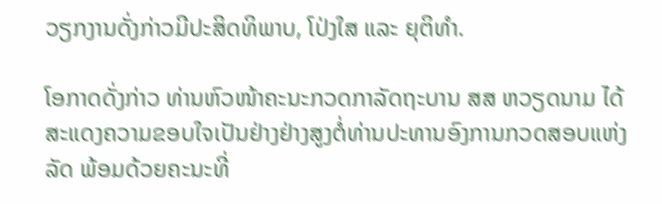ວຽກງານດັ່ງກ່າວມີປະສິດທິພາບ, ໂປ່ງໃສ ແລະ ຍຸຕິທຳ.

ໂອກາດດັ່ງກ່າວ ທ່ານຫົວໜ້າຄະນະກວດກາລັດຖະບານ ສສ ຫວຽດນາມ ໄດ້ສະແດງຄວາມຂອບໃຈເປັນຢ່າງຢ່າງສູງຕໍ່ທ່ານປະທານອົງການກວດສອບແຫ່ງລັດ ພ້ອມດ້ວຍຄະນະທີ່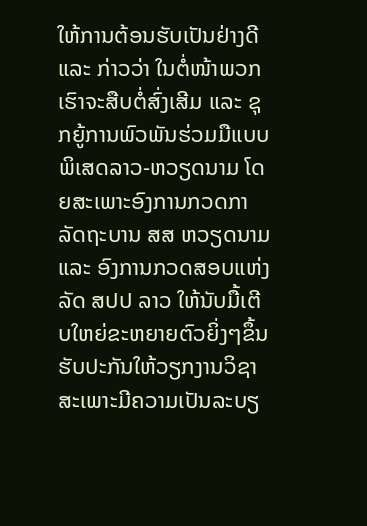ໃຫ້ການຕ້ອນຮັບເປັນຢ່າງດີ ແລະ ກ່າວວ່າ ໃນຕໍ່ໜ້າພວກເຮົາຈະສືບຕໍ່ສົ່ງເສີມ ແລະ ຊຸກຍູ້ການພົວພັນຮ່ວມມືແບບພິເສດລາວ-ຫວຽດນາມ ໂດຍສະເພາະອົງການກວດກາລັດຖະບານ ສສ ຫວຽດນາມ ແລະ ອົງການກວດສອບແຫ່ງລັດ ສປປ ລາວ ໃຫ້ນັບມື້ເຕີບໃຫຍ່ຂະຫຍາຍຕົວຍິ່ງໆຂຶ້ນຮັບປະກັນໃຫ້ວຽກງານວິຊາສະເພາະມີຄວາມເປັນລະບຽ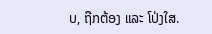ບ, ຖືກຕ້ອງ ແລະ ໂປ່ງໃສ.